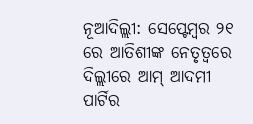ନୂଆଦିଲ୍ଲୀ: ସେପ୍ଟେମ୍ବର ୨୧ ରେ ଆତିଶୀଙ୍କ ନେତୃତ୍ୱରେ ଦିଲ୍ଲୀରେ ଆମ୍ ଆଦମୀ ପାର୍ଟିର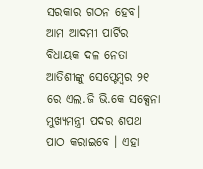ସରକାର ଗଠନ ହେବ। ଆମ ଆଦମୀ ପାର୍ଟିର ବିଧାୟକ ଦଳ ନେତା ଆତିଶୀଙ୍କୁ ସେପ୍ଟେମ୍ବର ୨୧ ରେ ଏଲ.ଜି ଭି.କେ ସକ୍ସେନା ମୁଖ୍ୟମନ୍ତ୍ରୀ ପଦର ଶପଥ ପାଠ କରାଇବେ । ଏହା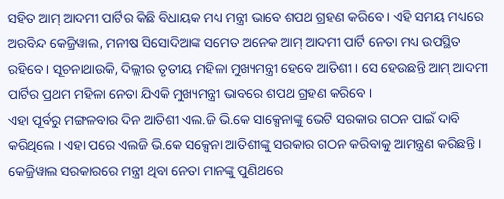ସହିତ ଆମ୍ ଆଦମୀ ପାର୍ଟିର କିଛି ବିଧାୟକ ମଧ୍ୟ ମନ୍ତ୍ରୀ ଭାବେ ଶପଥ ଗ୍ରହଣ କରିବେ । ଏହି ସମୟ ମଧ୍ୟରେ ଅରବିନ୍ଦ କେଜ୍ରିୱାଲ, ମନୀଷ ସିସୋଦିଆଙ୍କ ସମେତ ଅନେକ ଆମ୍ ଆଦମୀ ପାର୍ଟି ନେତା ମଧ୍ୟ ଉପସ୍ଥିତ ରହିବେ । ସୂଚନାଥାଉକି, ଦିଲ୍ଲୀର ତୃତୀୟ ମହିଳା ମୁଖ୍ୟମନ୍ତ୍ରୀ ହେବେ ଆତିଶୀ । ସେ ହେଉଛନ୍ତି ଆମ୍ ଆଦମୀ ପାର୍ଟିର ପ୍ରଥମ ମହିଳା ନେତା ଯିଏକି ମୁଖ୍ୟମନ୍ତ୍ରୀ ଭାବରେ ଶପଥ ଗ୍ରହଣ କରିବେ ।
ଏହା ପୂର୍ବରୁ ମଙ୍ଗଳବାର ଦିନ ଆତିଶୀ ଏଲ.ଜି ଭି.କେ ସାକ୍ସେନାଙ୍କୁ ଭେଟି ସରକାର ଗଠନ ପାଇଁ ଦାବି କରିଥିଲେ । ଏହା ପରେ ଏଲଜି ଭି.କେ ସକ୍ସେନା ଆତିଶୀଙ୍କୁ ସରକାର ଗଠନ କରିବାକୁ ଆମନ୍ତ୍ରଣ କରିଛନ୍ତି । କେଜ୍ରିୱାଲ ସରକାରରେ ମନ୍ତ୍ରୀ ଥିବା ନେତା ମାନଙ୍କୁ ପୁଣିଥରେ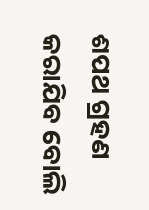ଶପଥ ଗ୍ରହଣ କରାଯିବ ବୋଲି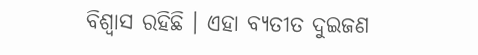ବିଶ୍ୱାସ ରହିଛି । ଏହା ବ୍ୟତୀତ ଦୁଇଜଣ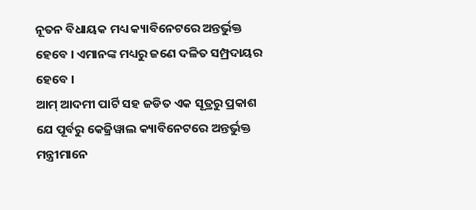ନୂତନ ବିଧାୟକ ମଧ୍ୟ କ୍ୟାବିନେଟରେ ଅନ୍ତର୍ଭୁକ୍ତ ହେବେ । ଏମାନଙ୍କ ମଧ୍ୟରୁ ଜଣେ ଦଳିତ ସମ୍ପ୍ରଦାୟର ହେବେ ।
ଆମ୍ ଆଦମୀ ପାର୍ଟି ସହ ଜଡିତ ଏକ ସୂତ୍ରରୁ ପ୍ରକାଶ ଯେ ପୂର୍ବରୁ କେଜ୍ରିୱାଲ କ୍ୟାବିନେଟରେ ଅନ୍ତର୍ଭୁକ୍ତ ମନ୍ତ୍ରୀମାନେ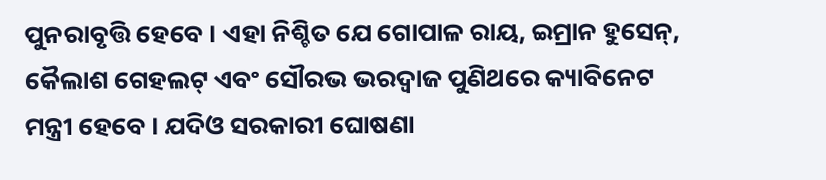ପୁନରାବୃତ୍ତି ହେବେ । ଏହା ନିଶ୍ଚିତ ଯେ ଗୋପାଳ ରାୟ, ଇମ୍ରାନ ହୁସେନ୍, କୈଲାଶ ଗେହଲଟ୍ ଏବଂ ସୌରଭ ଭରଦ୍ୱାଜ ପୁଣିଥରେ କ୍ୟାବିନେଟ ମନ୍ତ୍ରୀ ହେବେ । ଯଦିଓ ସରକାରୀ ଘୋଷଣା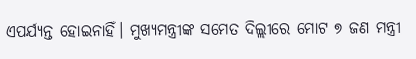ଏପର୍ଯ୍ୟନ୍ତ ହୋଇନାହିଁ। ମୁଖ୍ୟମନ୍ତ୍ରୀଙ୍କ ସମେତ ଦିଲ୍ଲୀରେ ମୋଟ ୭ ଜଣ ମନ୍ତ୍ରୀ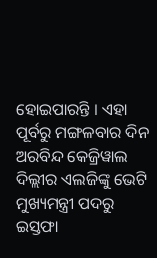ହୋଇପାରନ୍ତି । ଏହା ପୂର୍ବରୁ ମଙ୍ଗଳବାର ଦିନ ଅରବିନ୍ଦ କେଜ୍ରିୱାଲ ଦିଲ୍ଲୀର ଏଲଜିଙ୍କୁ ଭେଟି ମୁଖ୍ୟମନ୍ତ୍ରୀ ପଦରୁ ଇସ୍ତଫା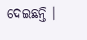ଦେଇଛନ୍ତି ।